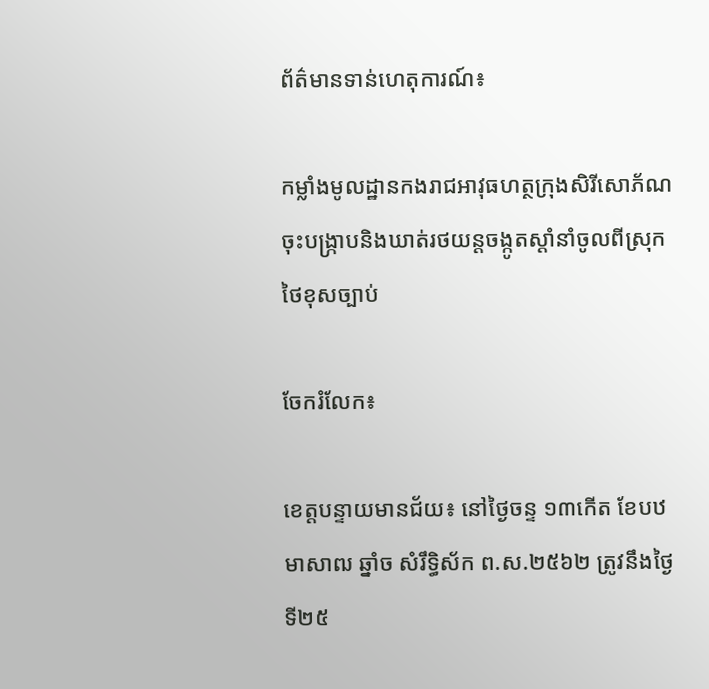ព័ត៌មានទាន់ហេតុការណ៍៖

កម្លាំងមូលដ្ឋានកងរាជអាវុធហត្ថក្រុងសិរីសោភ័ណចុះបង្ក្រាបនិងឃាត់រថយន្តចង្កូតស្តាំនាំចូលពីស្រុកថៃខុសច្បាប់

ចែករំលែក៖

ខេត្តបន្ទាយមានជ័យ៖ នៅថ្ងៃចន្ទ ១៣កើត ខែបឋមាសាឍ ឆ្នាំច សំរឹទ្ធិស័ក ព.ស.២៥៦២ ត្រូវនឹងថ្ងៃទី២៥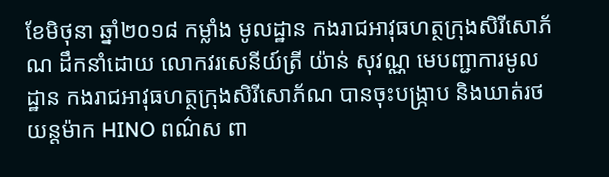ខែមិថុនា ឆ្នាំ២០១៨ កម្លាំង មូលដ្ឋាន កងរាជអាវុធហត្ថក្រុងសិរីសោភ័ណ ដឹកនាំដោយ លោកវរសេនីយ៍ត្រី យ៉ាន់ សុវណ្ណ មេបញ្ជាការមូលដ្ឋាន កងរាជអាវុធហត្ថក្រុងសិរីសោភ័ណ បានចុះបង្ក្រាប និងឃាត់រថយន្តម៉ាក HINO ពណ៌ស ពា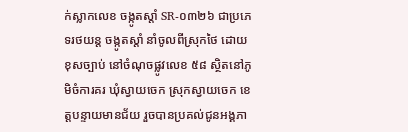ក់ស្លាកលេខ ចង្កូតស្តាំ SR-០៣២៦ ជាប្រភេទរថយន្ត ចង្កូតស្តាំ នាំចូលពីស្រុកថៃ ដោយខុសច្បាប់ នៅចំណុចផ្លូវលេខ ៥៨ ស្ថិតនៅភូមិចំការគរ ឃុំស្វាយចេក ស្រុកស្វាយចេក ខេត្តបន្ទាយមានជ័យ រួចបានប្រគល់ជូនអង្គភា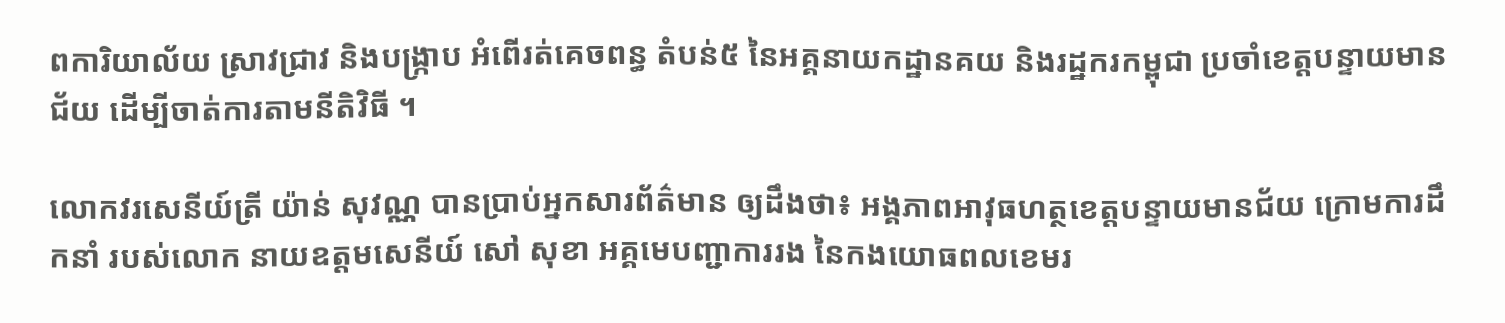ពការិយាល័យ ស្រាវជ្រាវ និងបង្រ្កាប អំពើរត់គេចពន្ធ តំបន់៥ នៃអគ្គនាយកដ្ឋានគយ និងរដ្ឋករកម្ពុជា ប្រចាំខេត្តបន្ទាយមានជ័យ ដើម្បីចាត់ការតាមនីតិវិធី ។

លោកវរសេនីយ៍ត្រី យ៉ាន់ សុវណ្ណ បានប្រាប់អ្នកសារព័ត៌មាន ឲ្យដឹងថា៖ អង្គភាពអាវុធហត្ថខេត្តបន្ទាយមានជ័យ ក្រោមការដឹកនាំ របស់លោក នាយឧត្តមសេនីយ៍ សៅ សុខា អគ្គមេបញ្ជាការរង នៃកងយោធពលខេមរ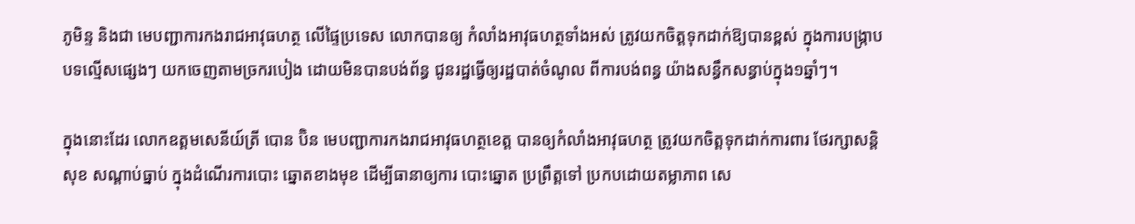ភូមិន្ទ និងជា មេបញ្ជាការកងរាជអាវុធហត្ថ លើផ្ទៃប្រទេស លោកបានឲ្យ កំលាំងអាវុធហត្ថទាំងអស់ ត្រូវយកចិត្តទុកដាក់ឱ្យបានខ្ពស់ ក្នុងការបង្ក្រាបបទល្មើសផ្សេងៗ យកចេញតាមច្រករបៀង ដោយមិនបានបង់ព័ន្ធ ជូនរដ្ឋធ្វើឲ្យរដ្ឋបាត់ចំណូល ពីការបង់ពន្ធ យ៉ាងសន្ធឹកសន្ធាប់ក្នុង១ឆ្នាំៗ។

ក្នុងនោះដែរ លោកឧត្តមសេនីយ៍ត្រី បោន ប៊ិន មេបញ្ជាការកងរាជអាវុធហត្ថខេត្ត បានឲ្យកំលាំងអាវុធហត្ថ ត្រូវយកចិត្តទុកដាក់ការពារ ថែរក្សាសន្តិសុខ សណ្តាប់ធ្នាប់ ក្នុងដំណើរការបោះ ឆ្នោតខាងមុខ ដើម្បីធានាឲ្យការ បោះឆ្នោត ប្រព្រឹត្តទៅ ប្រកបដោយតម្លាភាព សេ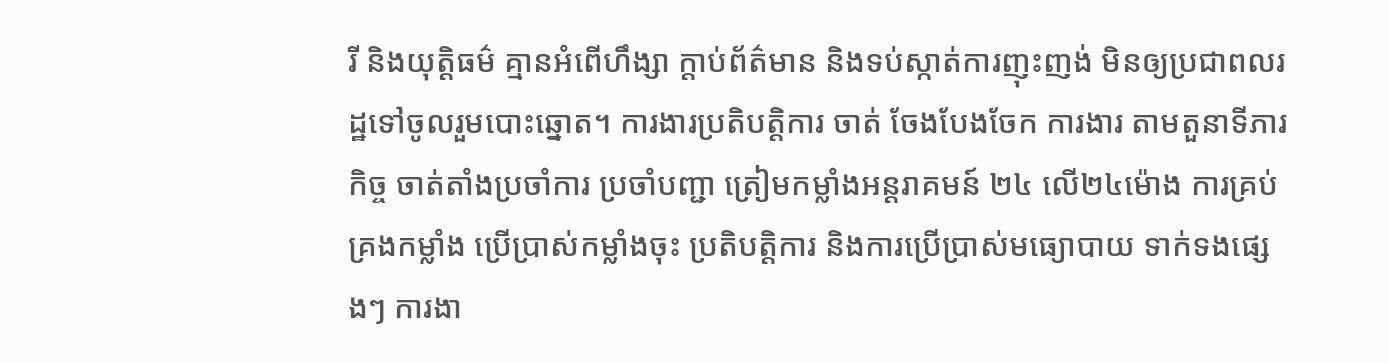រី និងយុត្តិធម៌ គ្មានអំពើហឹង្សា ក្តាប់ព័ត៌មាន និងទប់ស្កាត់ការញុះញង់ មិនឲ្យប្រជាពលរដ្ឋទៅចូលរួមបោះឆ្នោត។ ការងារប្រតិបត្តិការ ចាត់ ចែងបែងចែក ការងារ តាមតួនាទីភារកិច្ច ចាត់តាំងប្រចាំការ ប្រចាំបញ្ជា ត្រៀមកម្លាំងអន្តរាគមន៍ ២៤ លើ២៤ម៉ោង ការគ្រប់គ្រងកម្លាំង ប្រើប្រាស់កម្លាំងចុះ ប្រតិបត្តិការ និងការប្រើប្រាស់មធ្យោបាយ ទាក់ទងផ្សេងៗ ការងា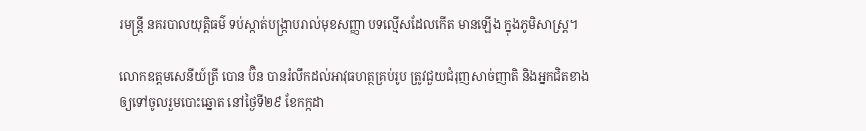រមន្ត្រី នគរបាលយុត្តិធម៌ ទប់ស្កាត់បង្រ្កាបរាល់មុខសញ្ញា បទល្មើសដែលកើត មានឡើង ក្នុងភូមិសាស្រ្ត។

លោកឧត្តមសេនីយ៍ត្រី បោន ប៊ិន បានរំលឹកដល់អាវុធហត្ថគ្រប់រូប ត្រូវជួយជំរុញសាច់ញាតិ និងអ្នកជិតខាង ឲ្យទៅចូលរួមបោះឆ្នោត នៅថ្ងៃទី២៩ ខែកក្កដា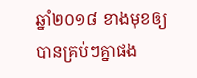ឆ្នាំ២០១៨ ខាងមុខឲ្យបានគ្រប់ៗគ្នាផង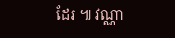ដែរ ៕ វណ្ណា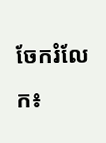ចែករំលែក៖